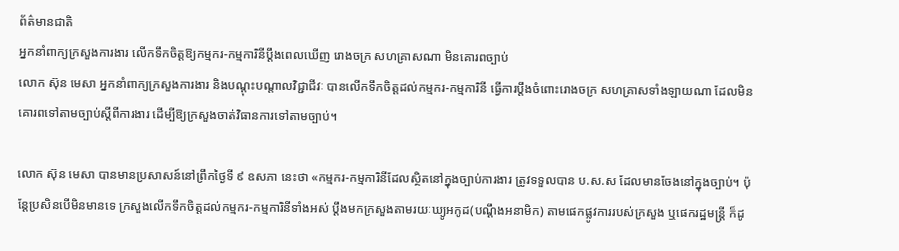ព័ត៌មានជាតិ
អ្នកនាំពាក្យក្រសួងការងារ លើកទឹកចិត្តឱ្យកម្មករ-កម្មការិនីប្តឹងពេលឃើញ រោងចក្រ សហគ្រាសណា មិនគោរពច្បាប់
លោក ស៊ុន មេសា អ្នកនាំពាក្យក្រសួងការងារ និងបណ្ដុះបណ្ដាលវិជ្ជាជីវៈ បានលើកទឹកចិត្តដល់កម្មករ-កម្មការិនី ធ្វើការប្តឹងចំពោះរោងចក្រ សហគ្រាសទាំងឡាយណា ដែលមិនគោរពទៅតាមច្បាប់ស្តីពីការងារ ដើម្បីឱ្យក្រសួងចាត់វិធានការទៅតាមច្បាប់។

លោក ស៊ុន មេសា បានមានប្រសាសន៍នៅព្រឹកថ្ងៃទី ៩ ឧសភា នេះថា «កម្មករ-កម្មការិនីដែលស្ថិតនៅក្នុងច្បាប់ការងារ ត្រូវទទួលបាន ប.ស.ស ដែលមានចែងនៅក្នុងច្បាប់។ ប៉ុន្តែប្រសិនបើមិនមានទេ ក្រសួងលើកទឹកចិត្តដល់កម្មករ-កម្មការិនីទាំងអស់ ប្តឹងមកក្រសួងតាមរយៈឃ្យូអកូដ(បណ្តឹងអនាមិក) តាមផេកផ្លូវការរបស់ក្រសួង ឬផេករដ្ឋមន្ត្រី ក៏ដូ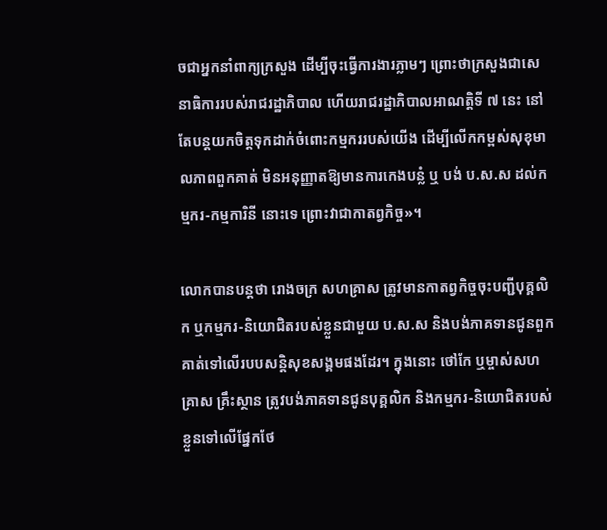ចជាអ្នកនាំពាក្យក្រសួង ដើម្បីចុះធ្វើការងារភ្លាមៗ ព្រោះថាក្រសួងជាសេនាធិការរបស់រាជរដ្ឋាភិបាល ហើយរាជរដ្ឋាភិបាលអាណត្តិទី ៧ នេះ នៅតែបន្តយកចិត្តទុកដាក់ចំពោះកម្មកររបស់យើង ដើម្បីលើកកម្ពស់សុខុមាលភាពពួកគាត់ មិនអនុញ្ញាតឱ្យមានការកេងបន្លំ ឬ បង់ ប.ស.ស ដល់កម្មករ-កម្មការិនី នោះទេ ព្រោះវាជាកាតព្វកិច្ច»។

លោកបានបន្តថា រោងចក្រ សហគ្រាស ត្រូវមានកាតព្វកិច្ចចុះបញ្ជីបុគ្គលិក ឬកម្មករ-និយោជិតរបស់ខ្លួនជាមួយ ប.ស.ស និងបង់ភាគទានជូនពួកគាត់ទៅលើរបបសន្តិសុខសង្គមផងដែរ។ ក្នុងនោះ ថៅកែ ឬម្ចាស់សហគ្រាស គ្រឹះស្ថាន ត្រូវបង់ភាគទានជូនបុគ្គលិក និងកម្មករ-និយោជិតរបស់ខ្លួនទៅលើផ្នែកថែ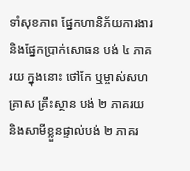ទាំសុខភាព ផ្នែកហានិភ័យការងារ និងផ្នែកប្រាក់សោធន បង់ ៤ ភាគរយ ក្នុងនោះ ថៅកែ ឬម្ចាស់សហគ្រាស គ្រឹះស្ថាន បង់ ២ ភាគរយ និងសាមីខ្លួនផ្ទាល់បង់ ២ ភាគរ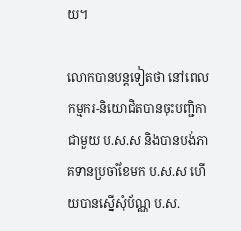យ។

លោកបានបន្តទៀតថា នៅពេលកម្មករ-និយោជិតបានចុះបញ្ជិកាជាមួយ ប.ស.ស និងបានបង់ភាគទានប្រចាំខែមក ប.ស.ស ហើយបានស្នើសុំប័ណ្ណ ប.ស.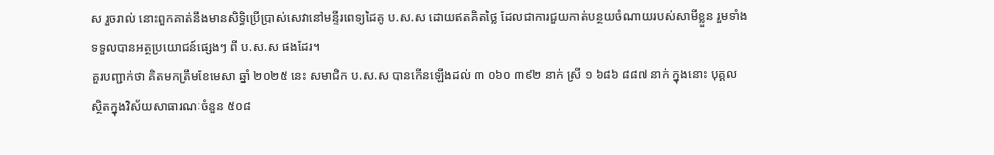ស រួចរាល់ នោះពួកគាត់នឹងមានសិទ្ធិប្រើប្រាស់សេវានៅមន្ទីរពេទ្យដៃគូ ប.ស.ស ដោយឥតគិតថ្លៃ ដែលជាការជួយកាត់បន្ថយចំណាយរបស់សាមីខ្លួន រួមទាំងទទួលបានអត្ថប្រយោជន៍ផ្សេងៗ ពី ប.ស.ស ផងដែរ។
គួរបញ្ជាក់ថា គិតមកត្រឹមខែមេសា ឆ្នាំ ២០២៥ នេះ សមាជិក ប.ស.ស បានកើនឡើងដល់ ៣ ០៦០ ៣៩២ នាក់ ស្រី ១ ៦៨៦ ៨៨៧ នាក់ ក្នុងនោះ បុគ្គលស្ថិតក្នុងវិស័យសាធារណៈចំនួន ៥០៨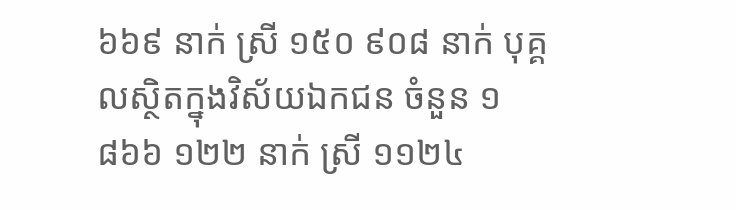៦៦៩ នាក់ ស្រី ១៥០ ៩០៨ នាក់ បុគ្គលស្ថិតក្នុងវិស័យឯកជន ចំនួន ១ ៨៦៦ ១២២ នាក់ ស្រី ១១២៤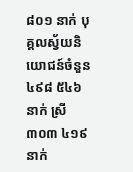៨០១ នាក់ បុគ្គលស្វ័យនិយោជន៍ចំនួន ៤៩៨ ៥៤៦ នាក់ ស្រី ៣០៣ ៤១៩ នាក់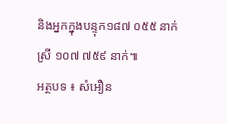និងអ្នកក្នុងបន្ទុក១៨៧ ០៥៥ នាក់ ស្រី ១០៧ ៧៥៩ នាក់៕
អត្ថបទ ៖ សំអឿន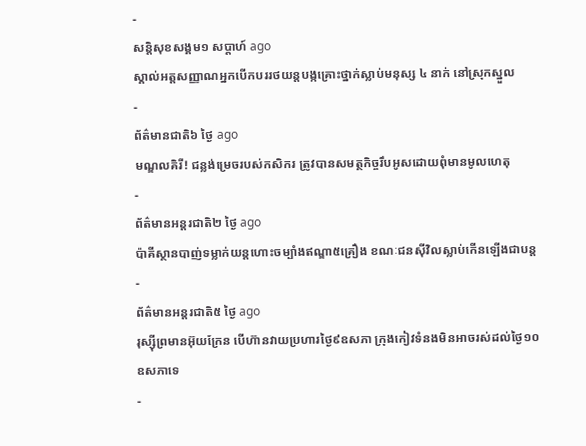-
សន្តិសុខសង្គម១ សប្តាហ៍ ago
ស្គាល់អត្តសញ្ញាណអ្នកបើកបររថយន្តបង្កគ្រោះថ្នាក់ស្លាប់មនុស្ស ៤ នាក់ នៅស្រុកស្នួល
-
ព័ត៌មានជាតិ៦ ថ្ងៃ ago
មណ្ឌលគិរី! ជន្លង់ម្រេចរបស់កសិករ ត្រូវបានសមត្ថកិច្ចរឹបអូសដោយពុំមានមូលហេតុ
-
ព័ត៌មានអន្ដរជាតិ២ ថ្ងៃ ago
ប៉ាគីស្ថានបាញ់ទម្លាក់យន្តហោះចម្បាំងឥណ្ឌា៥គ្រឿង ខណៈជនស៊ីវិលស្លាប់កើនឡើងជាបន្ត
-
ព័ត៌មានអន្ដរជាតិ៥ ថ្ងៃ ago
រុស្ស៊ីព្រមានអ៊ុយក្រែន បើហ៊ានវាយប្រហារថ្ងៃ៩ឧសភា ក្រុងកៀវទំនងមិនអាចរស់ដល់ថ្ងៃ១០ឧសភាទេ
-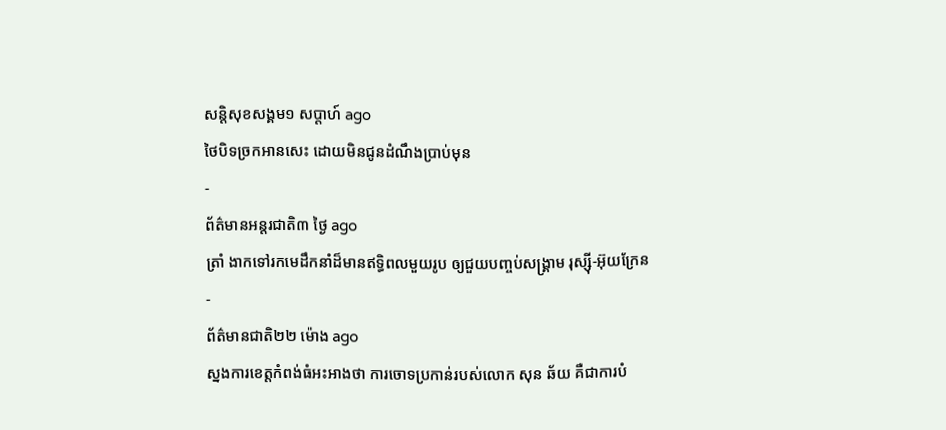សន្តិសុខសង្គម១ សប្តាហ៍ ago
ថៃបិទច្រកអានសេះ ដោយមិនជូនដំណឹងប្រាប់មុន
-
ព័ត៌មានអន្ដរជាតិ៣ ថ្ងៃ ago
ត្រាំ ងាកទៅរកមេដឹកនាំដ៏មានឥទ្ធិពលមួយរូប ឲ្យជួយបញ្ចប់សង្គ្រាម រុស្ស៊ី-អ៊ុយក្រែន
-
ព័ត៌មានជាតិ២២ ម៉ោង ago
ស្នងការខេត្តកំពង់ធំអះអាងថា ការចោទប្រកាន់របស់លោក សុន ឆ័យ គឺជាការបំ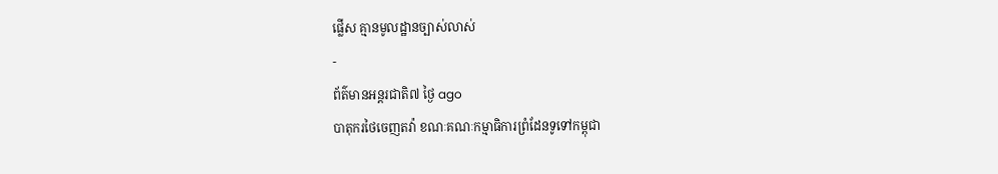ផ្លើស គ្មានមូលដ្ឋានច្បាស់លាស់
-
ព័ត៌មានអន្ដរជាតិ៧ ថ្ងៃ ago
បាតុករថៃចេញតវ៉ា ខណៈគណៈកម្មាធិការព្រំដែនទូទៅកម្ពុជា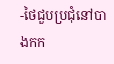-ថៃជួបប្រជុំនៅបាងកក